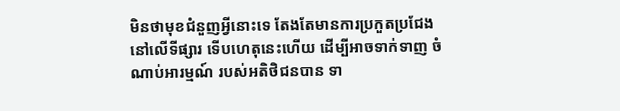មិនថាមុខជំនួញអ្វីនោះទេ តែងតែមានការប្រកួតប្រជែង នៅលើទីផ្សារ ទើបហេតុនេះហើយ ដើម្បីអាចទាក់ទាញ ចំណាប់អារម្មណ៍ របស់អតិថិជនបាន ទា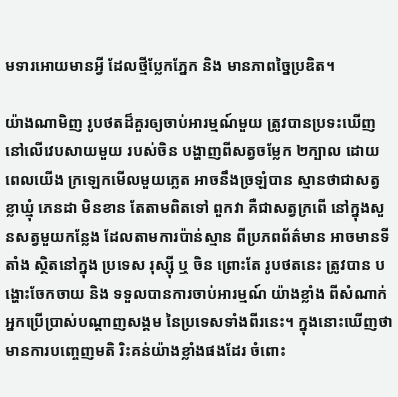មទារអោយមានអ្វី ដែលថ្មីប្លែកភ្នែក និង មានភាពច្នៃប្រឌិត។

យ៉ាងណាមិញ រូបថតដ៏គួរឲ្យចាប់អារម្មណ៍មួយ ត្រូវបានប្រទះឃើញ នៅលើវេបសាយមួយ របស់ចិន បង្ហាញពីសត្វចម្លែក ២ក្បាល ដោយពេលយើង ក្រឡេកមើលមួយភ្លេត អាចនឹងច្រឡំបាន ស្មានថាជាសត្វ ខ្លាឃ្មុំ ភេនដា មិនខាន តែតាមពិតទៅ ពួកវា គឺជាសត្វក្រពើ នៅក្នុងសួនសត្វមួយកន្លែង ដែលតាមការប៉ាន់ស្មាន ពីប្រភពព័ត៌មាន អាចមានទីតាំង ស្ថិតនៅក្នុង ប្រទេស រុស្ស៊ី ឬ ចិន ព្រោះតែ រូបថតនេះ ត្រូវបាន បង្ហោះចែកចាយ និង ទទួលបានការចាប់អារម្មណ៍ យ៉ាងខ្លាំង ពីសំណាក់ អ្នកប្រើប្រាស់បណ្តាញសង្គម នៃប្រទេសទាំងពីរនេះ។ ក្នុងនោះឃើញថា មានការបញ្ចេញមតិ រិះគន់យ៉ាងខ្លាំងផងដែរ ចំពោះ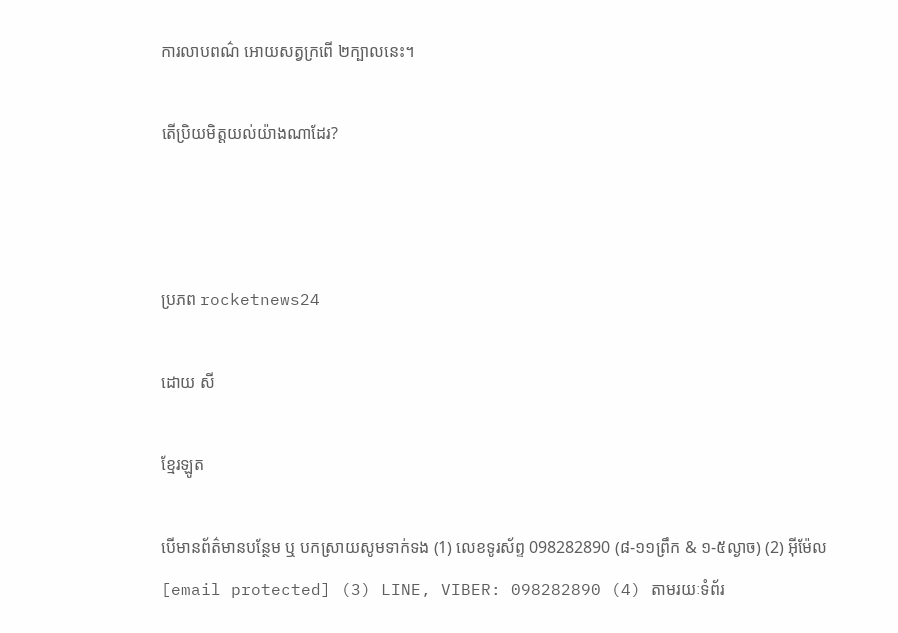ការលាបពណ៌ អោយសត្វក្រពើ ២ក្បាលនេះ។

តើប្រិយមិត្តយល់យ៉ាងណាដែរ?



ប្រភព rocketnews24

ដោយ សី

ខ្មែរឡូត

បើមានព័ត៌មានបន្ថែម ឬ បកស្រាយសូមទាក់ទង (1) លេខទូរស័ព្ទ 098282890 (៨-១១ព្រឹក & ១-៥ល្ងាច) (2) អ៊ីម៉ែល [email protected] (3) LINE, VIBER: 098282890 (4) តាមរយៈទំព័រ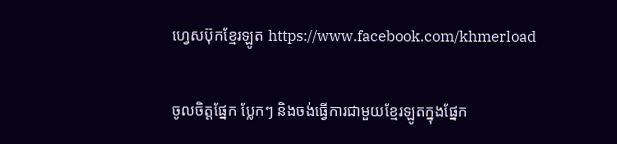ហ្វេសប៊ុកខ្មែរឡូត https://www.facebook.com/khmerload

ចូលចិត្តផ្នែក ប្លែកៗ និងចង់ធ្វើការជាមួយខ្មែរឡូតក្នុងផ្នែក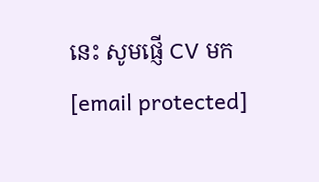នេះ សូមផ្ញើ CV មក [email protected]